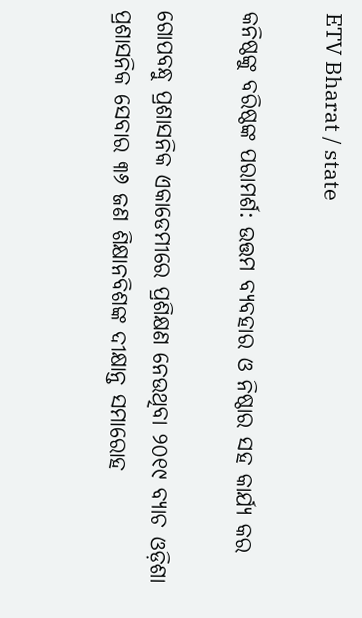ETV Bharat / state

କନିଷ୍ଠଙ୍କୁ ବରିଷ୍ଠଙ୍କ ପରାମର୍ଶ: ଉତ୍ତମ ବ୍ୟବହାର ଓ ନିଷ୍ଠାର ସହ କାର୍ଯ୍ୟ କର

ଗୋପବନ୍ଧୁ ପ୍ରଶାସନିକ ଏକାଡେମୀରେ ପ୍ରଶିକ୍ଷଣ ନେଉଥିବା ୨୦୧୯ ବ୍ୟାଚ ଓଡ଼ିଶା ପ୍ରଶାସନିକ ସେବାର ୩୬ ଜଣ ଶିକ୍ଷାନବିଶଙ୍କ ଦୀକ୍ଷାନ୍ତ ସମାରୋହ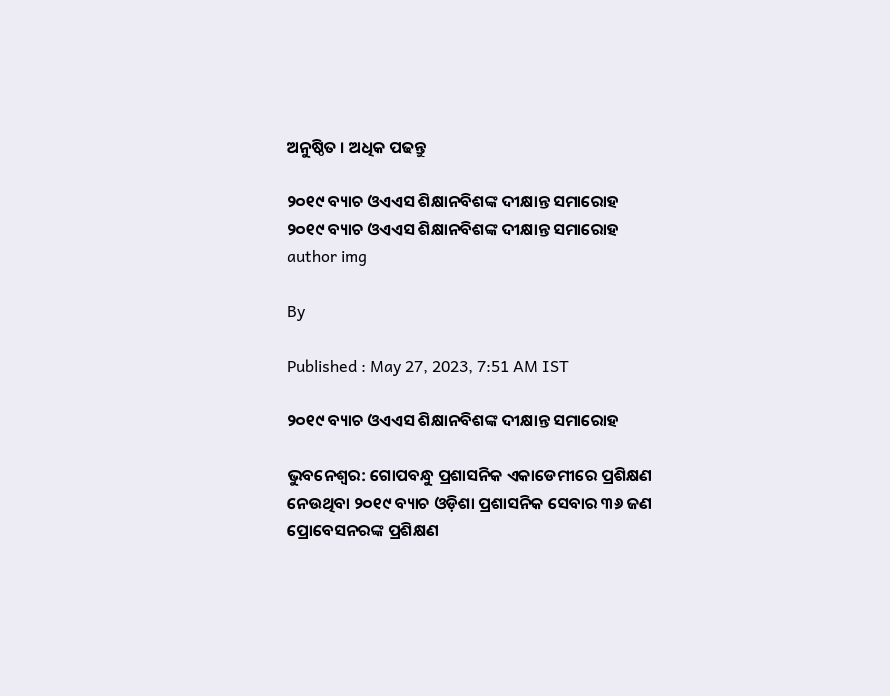ଅନୁଷ୍ଠିତ । ଅଧିକ ପଢନ୍ତୁ

୨୦୧୯ ବ୍ୟାଚ ଓଏଏସ ଶିକ୍ଷାନବିଶଙ୍କ ଦୀକ୍ଷାନ୍ତ ସମାରୋହ
୨୦୧୯ ବ୍ୟାଚ ଓଏଏସ ଶିକ୍ଷାନବିଶଙ୍କ ଦୀକ୍ଷାନ୍ତ ସମାରୋହ
author img

By

Published : May 27, 2023, 7:51 AM IST

୨୦୧୯ ବ୍ୟାଚ ଓଏଏସ ଶିକ୍ଷାନବିଶଙ୍କ ଦୀକ୍ଷାନ୍ତ ସମାରୋହ

ଭୁବନେଶ୍ବର: ଗୋପବନ୍ଧୁ ପ୍ରଶାସନିକ ଏକାଡେମୀରେ ପ୍ରଶିକ୍ଷଣ ନେଉଥିବା ୨୦୧୯ ବ୍ୟାଚ ଓଡ଼ିଶା ପ୍ରଶାସନିକ ସେବାର ୩୬ ଜଣ ପ୍ରୋବେସନରଙ୍କ ପ୍ରଶିକ୍ଷଣ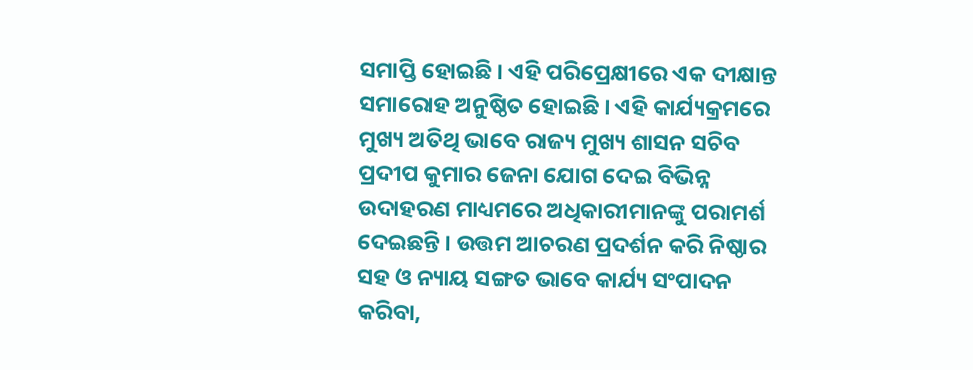ସମାପ୍ତି ହୋଇଛି । ଏହି ପରିପ୍ରେକ୍ଷୀରେ ଏକ ଦୀକ୍ଷାନ୍ତ ସମାରୋହ ଅନୁଷ୍ଠିତ ହୋଇଛି । ଏହି କାର୍ଯ୍ୟକ୍ରମରେ ମୁଖ୍ୟ ଅତିଥି ଭାବେ ରାଜ୍ୟ ମୁଖ୍ୟ ଶାସନ ସଚିବ ପ୍ରଦୀପ କୁମାର ଜେନା ଯୋଗ ଦେଇ ବିଭିନ୍ନ ଉଦାହରଣ ମାଧ୍ୟମରେ ଅଧିକାରୀମାନଙ୍କୁ ପରାମର୍ଶ ଦେଇଛନ୍ତି । ଉତ୍ତମ ଆଚରଣ ପ୍ରଦର୍ଶନ କରି ନିଷ୍ଠାର ସହ ଓ ନ୍ୟାୟ ସଙ୍ଗତ ଭାବେ କାର୍ଯ୍ୟ ସଂପାଦନ କରିବା,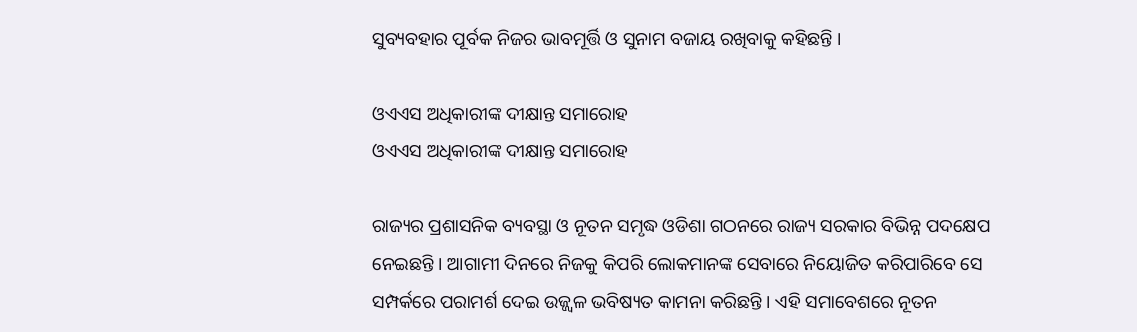ସୁବ୍ୟବହାର ପୂର୍ବକ ନିଜର ଭାବମୂର୍ତ୍ତି ଓ ସୁନାମ ବଜାୟ ରଖିବାକୁ କହିଛନ୍ତି ।

ଓଏଏସ ଅଧିକାରୀଙ୍କ ଦୀକ୍ଷାନ୍ତ ସମାରୋହ
ଓଏଏସ ଅଧିକାରୀଙ୍କ ଦୀକ୍ଷାନ୍ତ ସମାରୋହ

ରାଜ୍ୟର ପ୍ରଶାସନିକ ବ୍ୟବସ୍ଥା ଓ ନୂତନ ସମୃଦ୍ଧ ଓଡିଶା ଗଠନରେ ରାଜ୍ୟ ସରକାର ବିଭିନ୍ନ ପଦକ୍ଷେପ ନେଇଛନ୍ତି । ଆଗାମୀ ଦିନରେ ନିଜକୁ କିପରି ଲୋକମାନଙ୍କ ସେବାରେ ନିୟୋଜିତ କରିପାରିବେ ସେ ସମ୍ପର୍କରେ ପରାମର୍ଶ ଦେଇ ଉଜ୍ଜ୍ବଳ ଭବିଷ୍ୟତ କାମନା କରିଛନ୍ତି । ଏହି ସମାବେଶରେ ନୂତନ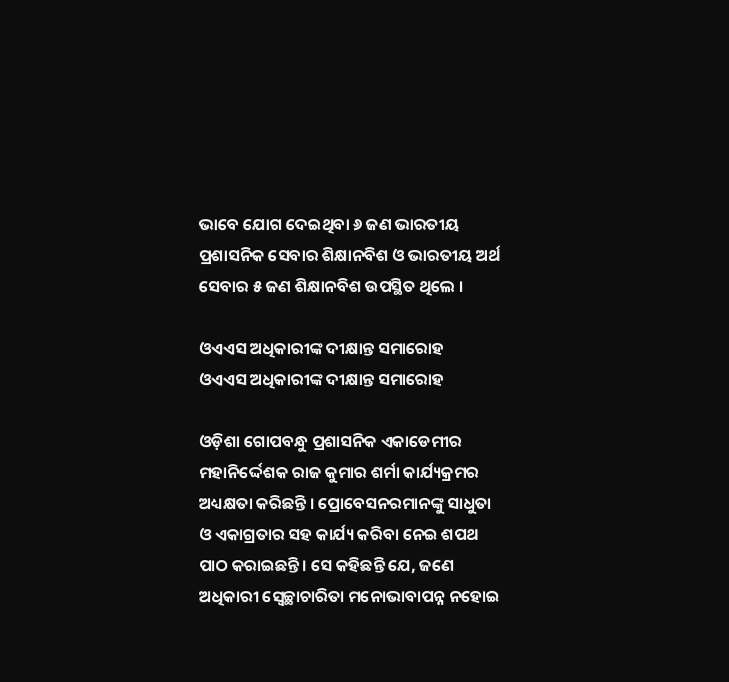ଭାବେ ଯୋଗ ଦେଇଥିବା ୬ ଜଣ ଭାରତୀୟ ପ୍ରଶାସନିକ ସେବାର ଶିକ୍ଷାନବିଶ ଓ ଭାରତୀୟ ଅର୍ଥ ସେବାର ୫ ଜଣ ଶିକ୍ଷାନବିଶ ଉପସ୍ଥିତ ଥିଲେ ।

ଓଏଏସ ଅଧିକାରୀଙ୍କ ଦୀକ୍ଷାନ୍ତ ସମାରୋହ
ଓଏଏସ ଅଧିକାରୀଙ୍କ ଦୀକ୍ଷାନ୍ତ ସମାରୋହ

ଓଡ଼ିଶା ଗୋପବନ୍ଧୁ ପ୍ରଶାସନିକ ଏକାଡେମୀର ମହାନିର୍ଦ୍ଦେଶକ ରାଜ କୁମାର ଶର୍ମା କାର୍ଯ୍ୟକ୍ରମର ଅଧ୍ୟକ୍ଷତା କରିଛନ୍ତି । ପ୍ରୋବେସନରମାନଙ୍କୁ ସାଧୁତା ଓ ଏକାଗ୍ରତାର ସହ କାର୍ଯ୍ୟ କରିବା ନେଇ ଶପଥ ପାଠ କରାଇଛନ୍ତି । ସେ କହିଛନ୍ତି ଯେ, ଜଣେ ଅଧିକାରୀ ସ୍ବେଚ୍ଛାଚାରିତା ମନୋଭାବାପନ୍ନ ନହୋଇ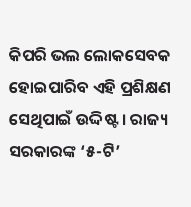କିପରି ଭଲ ଲୋକସେବକ ହୋଇପାରିବ ଏହି ପ୍ରଶିକ୍ଷଣ ସେଥିପାଇଁ ଉଦ୍ଦିଷ୍ଟ । ରାଜ୍ୟ ସରକାରଙ୍କ ‘୫-ଟି’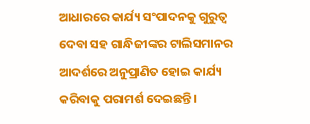ଆଧାରରେ କାର୍ଯ୍ୟ ସଂପାଦନକୁ ଗୁରୁତ୍ବ ଦେବା ସହ ଗାନ୍ଧିଜୀଙ୍କର ଟାଲିସମାନର ଆଦର୍ଶରେ ଅନୁପ୍ରାଣିତ ହୋଇ କାର୍ଯ୍ୟ କରିବାକୁ ପରାମର୍ଶ ଦେଇଛନ୍ତି ।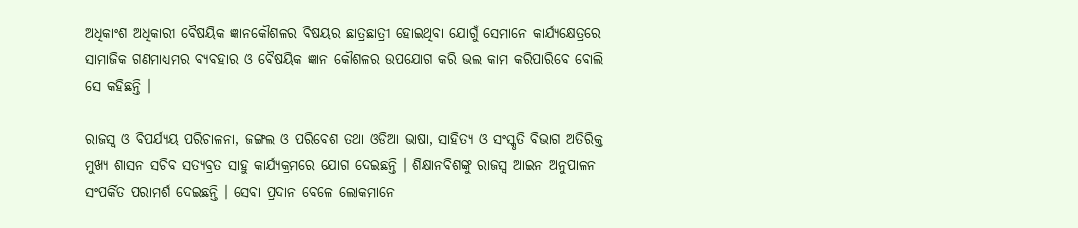ଅଧିକାଂଶ ଅଧିକାରୀ ବୈଷୟିକ ଜ୍ଞାନକୌଶଳର ବିଷୟର ଛାତ୍ରଛାତ୍ରୀ ହୋଇଥିବା ଯୋଗୁଁ ସେମାନେ କାର୍ଯ୍ୟକ୍ଷେତ୍ରରେ ସାମାଜିକ ଗଣମାଧ୍ୟମର ବ୍ୟବହାର ଓ ବୈଷୟିକ ଜ୍ଞାନ କୌଶଳର ଉପଯୋଗ କରି ଭଲ କାମ କରିପାରିବେ ବୋଲି ସେ କହିଛନ୍ତି ।

ରାଜସ୍ବ ଓ ବିପର୍ଯ୍ୟୟ ପରିଚାଳନା, ଜଙ୍ଗଲ ଓ ପରିବେଶ ତଥା ଓଡିଆ ଭାଷା, ସାହିତ୍ୟ ଓ ସଂସ୍କୃତି ବିଭାଗ ଅତିରିକ୍ତ ମୁଖ୍ୟ ଶାସନ ସଚିବ ସତ୍ୟବ୍ରତ ସାହୁ କାର୍ଯ୍ୟକ୍ରମରେ ଯୋଗ ଦେଇଛନ୍ତି । ଶିକ୍ଷାନବିଶଙ୍କୁ ରାଜସ୍ବ ଆଇନ ଅନୁପାଳନ ସଂପର୍କିତ ପରାମର୍ଶ ଦେଇଛନ୍ତି । ସେବା ପ୍ରଦାନ ବେଳେ ଲୋକମାନେ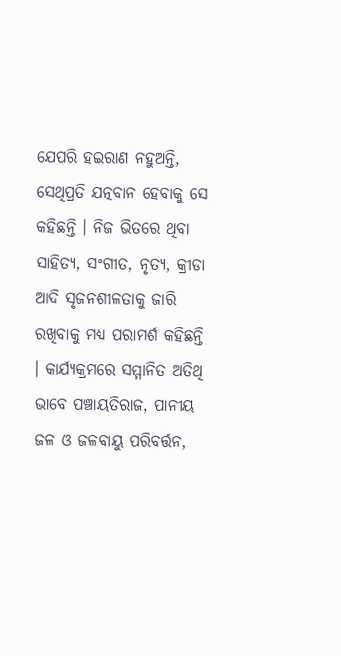ଯେପରି ହଇରାଣ ନହୁଅନ୍ତି, ସେଥିପ୍ରତି ଯତ୍ନବାନ ହେବାକୁ ସେ କହିଛନ୍ତି । ନିଜ ଭିତରେ ଥିବା ସାହିତ୍ୟ, ସଂଗୀତ, ନୃତ୍ୟ, କ୍ରୀଡା ଆଦି ସୃଜନଶୀଳତାକୁ ଜାରି ରଖିବାକୁ ମଧ୍ୟ ପରାମର୍ଶ କହିଛନ୍ତି । କାର୍ଯ୍ୟକ୍ରମରେ ସମ୍ମାନିତ ଅତିଥି ଭାବେ ପଞ୍ଚାୟତିରାଜ, ପାନୀୟ ଜଳ ଓ ଜଳବାୟୁ ପରିବର୍ତ୍ତନ,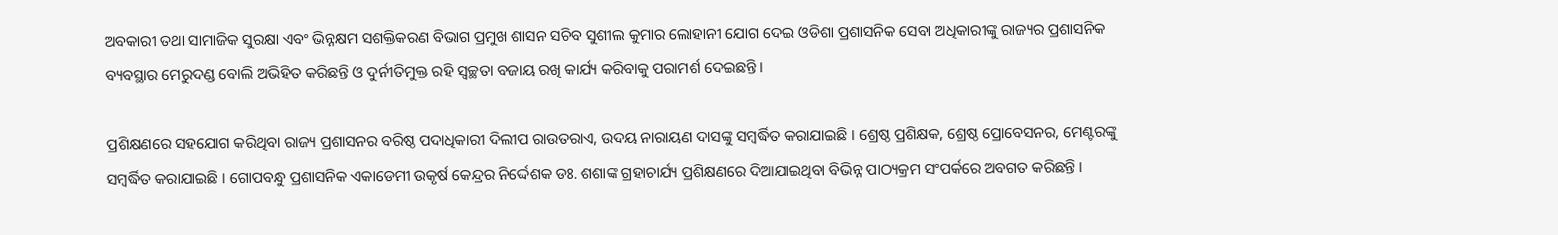ଅବକାରୀ ତଥା ସାମାଜିକ ସୁରକ୍ଷା ଏବଂ ଭିନ୍ନକ୍ଷମ ସଶକ୍ତିକରଣ ବିଭାଗ ପ୍ରମୁଖ ଶାସନ ସଚିବ ସୁଶୀଲ କୁମାର ଲୋହାନୀ ଯୋଗ ଦେଇ ଓଡିଶା ପ୍ରଶାସନିକ ସେବା ଅଧିକାରୀଙ୍କୁ ରାଜ୍ୟର ପ୍ରଶାସନିକ ବ୍ୟବସ୍ଥାର ମେରୁଦଣ୍ଡ ବୋଲି ଅଭିହିତ କରିଛନ୍ତି ଓ ଦୁର୍ନୀତିମୁକ୍ତ ରହି ସ୍ବଚ୍ଛତା ବଜାୟ ରଖି କାର୍ଯ୍ୟ କରିବାକୁ ପରାମର୍ଶ ଦେଇଛନ୍ତି ।

ପ୍ରଶିକ୍ଷଣରେ ସହଯୋଗ କରିଥିବା ରାଜ୍ୟ ପ୍ରଶାସନର ବରିଷ୍ଠ ପଦାଧିକାରୀ ଦିଲୀପ ରାଉତରାଏ, ଉଦୟ ନାରାୟଣ ଦାସଙ୍କୁ ସମ୍ବର୍ଦ୍ଧିତ କରାଯାଇଛି । ଶ୍ରେଷ୍ଠ ପ୍ରଶିକ୍ଷକ, ଶ୍ରେଷ୍ଠ ପ୍ରୋବେସନର, ମେଣ୍ଟରଙ୍କୁ ସମ୍ବର୍ଦ୍ଧିତ କରାଯାଇଛି । ଗୋପବନ୍ଧୁ ପ୍ରଶାସନିକ ଏକାଡେମୀ ଉକୃର୍ଷ କେନ୍ଦ୍ରର ନିର୍ଦ୍ଦେଶକ ଡଃ. ଶଶାଙ୍କ ଗ୍ରହାଚାର୍ଯ୍ୟ ପ୍ରଶିକ୍ଷଣରେ ଦିଆଯାଇଥିବା ବିଭିନ୍ନ ପାଠ୍ୟକ୍ରମ ସଂପର୍କରେ ଅବଗତ କରିଛନ୍ତି ।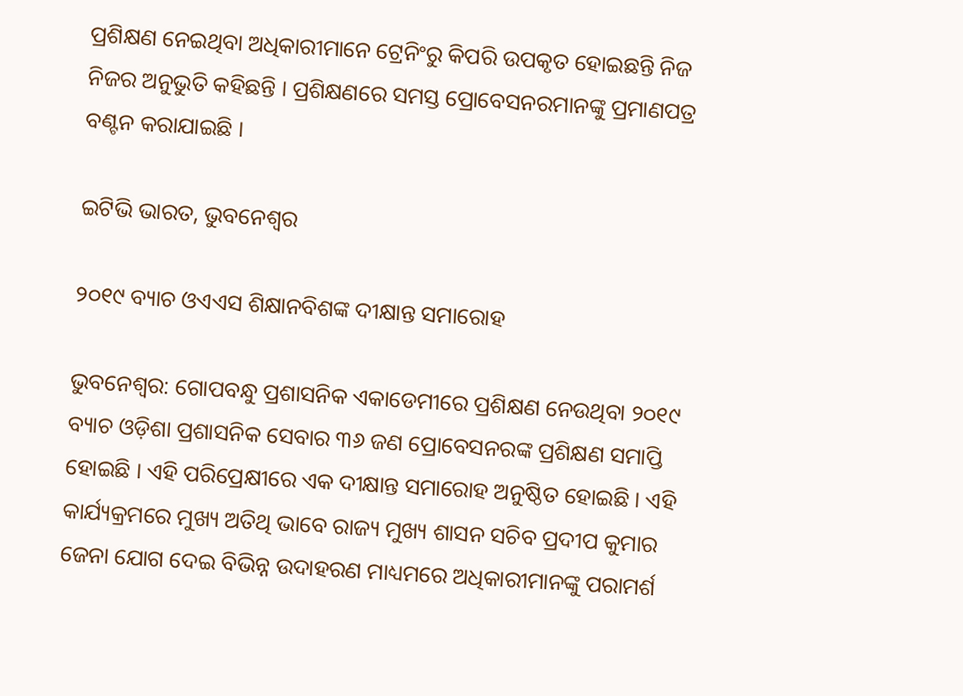ପ୍ରଶିକ୍ଷଣ ନେଇଥିବା ଅଧିକାରୀମାନେ ଟ୍ରେନିଂରୁ କିପରି ଉପକୃତ ହୋଇଛନ୍ତି ନିଜ ନିଜର ଅନୁଭୁତି କହିଛନ୍ତି । ପ୍ରଶିକ୍ଷଣରେ ସମସ୍ତ ପ୍ରୋବେସନରମାନଙ୍କୁ ପ୍ରମାଣପତ୍ର ବଣ୍ଟନ କରାଯାଇଛି ।

ଇଟିଭି ଭାରତ, ଭୁବନେଶ୍ବର

୨୦୧୯ ବ୍ୟାଚ ଓଏଏସ ଶିକ୍ଷାନବିଶଙ୍କ ଦୀକ୍ଷାନ୍ତ ସମାରୋହ

ଭୁବନେଶ୍ବର: ଗୋପବନ୍ଧୁ ପ୍ରଶାସନିକ ଏକାଡେମୀରେ ପ୍ରଶିକ୍ଷଣ ନେଉଥିବା ୨୦୧୯ ବ୍ୟାଚ ଓଡ଼ିଶା ପ୍ରଶାସନିକ ସେବାର ୩୬ ଜଣ ପ୍ରୋବେସନରଙ୍କ ପ୍ରଶିକ୍ଷଣ ସମାପ୍ତି ହୋଇଛି । ଏହି ପରିପ୍ରେକ୍ଷୀରେ ଏକ ଦୀକ୍ଷାନ୍ତ ସମାରୋହ ଅନୁଷ୍ଠିତ ହୋଇଛି । ଏହି କାର୍ଯ୍ୟକ୍ରମରେ ମୁଖ୍ୟ ଅତିଥି ଭାବେ ରାଜ୍ୟ ମୁଖ୍ୟ ଶାସନ ସଚିବ ପ୍ରଦୀପ କୁମାର ଜେନା ଯୋଗ ଦେଇ ବିଭିନ୍ନ ଉଦାହରଣ ମାଧ୍ୟମରେ ଅଧିକାରୀମାନଙ୍କୁ ପରାମର୍ଶ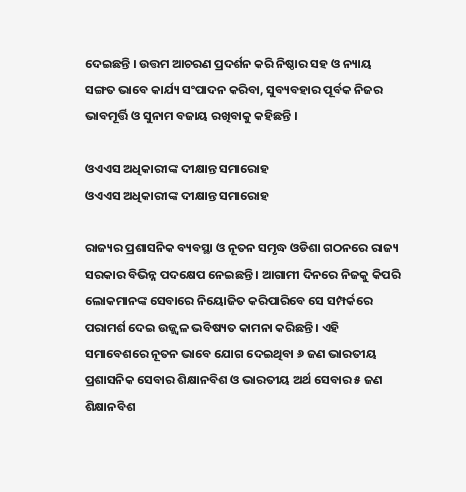ଦେଇଛନ୍ତି । ଉତ୍ତମ ଆଚରଣ ପ୍ରଦର୍ଶନ କରି ନିଷ୍ଠାର ସହ ଓ ନ୍ୟାୟ ସଙ୍ଗତ ଭାବେ କାର୍ଯ୍ୟ ସଂପାଦନ କରିବା, ସୁବ୍ୟବହାର ପୂର୍ବକ ନିଜର ଭାବମୂର୍ତ୍ତି ଓ ସୁନାମ ବଜାୟ ରଖିବାକୁ କହିଛନ୍ତି ।

ଓଏଏସ ଅଧିକାରୀଙ୍କ ଦୀକ୍ଷାନ୍ତ ସମାରୋହ
ଓଏଏସ ଅଧିକାରୀଙ୍କ ଦୀକ୍ଷାନ୍ତ ସମାରୋହ

ରାଜ୍ୟର ପ୍ରଶାସନିକ ବ୍ୟବସ୍ଥା ଓ ନୂତନ ସମୃଦ୍ଧ ଓଡିଶା ଗଠନରେ ରାଜ୍ୟ ସରକାର ବିଭିନ୍ନ ପଦକ୍ଷେପ ନେଇଛନ୍ତି । ଆଗାମୀ ଦିନରେ ନିଜକୁ କିପରି ଲୋକମାନଙ୍କ ସେବାରେ ନିୟୋଜିତ କରିପାରିବେ ସେ ସମ୍ପର୍କରେ ପରାମର୍ଶ ଦେଇ ଉଜ୍ଜ୍ବଳ ଭବିଷ୍ୟତ କାମନା କରିଛନ୍ତି । ଏହି ସମାବେଶରେ ନୂତନ ଭାବେ ଯୋଗ ଦେଇଥିବା ୬ ଜଣ ଭାରତୀୟ ପ୍ରଶାସନିକ ସେବାର ଶିକ୍ଷାନବିଶ ଓ ଭାରତୀୟ ଅର୍ଥ ସେବାର ୫ ଜଣ ଶିକ୍ଷାନବିଶ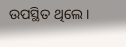ଉପସ୍ଥିତ ଥିଲେ ।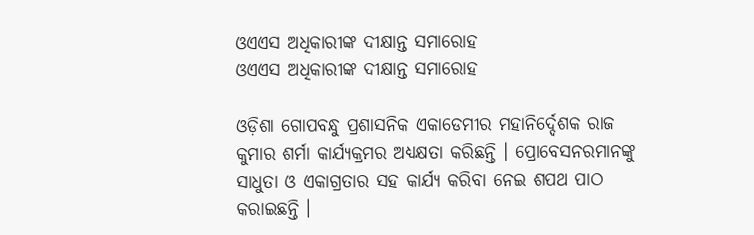ଓଏଏସ ଅଧିକାରୀଙ୍କ ଦୀକ୍ଷାନ୍ତ ସମାରୋହ
ଓଏଏସ ଅଧିକାରୀଙ୍କ ଦୀକ୍ଷାନ୍ତ ସମାରୋହ

ଓଡ଼ିଶା ଗୋପବନ୍ଧୁ ପ୍ରଶାସନିକ ଏକାଡେମୀର ମହାନିର୍ଦ୍ଦେଶକ ରାଜ କୁମାର ଶର୍ମା କାର୍ଯ୍ୟକ୍ରମର ଅଧ୍ୟକ୍ଷତା କରିଛନ୍ତି । ପ୍ରୋବେସନରମାନଙ୍କୁ ସାଧୁତା ଓ ଏକାଗ୍ରତାର ସହ କାର୍ଯ୍ୟ କରିବା ନେଇ ଶପଥ ପାଠ କରାଇଛନ୍ତି ।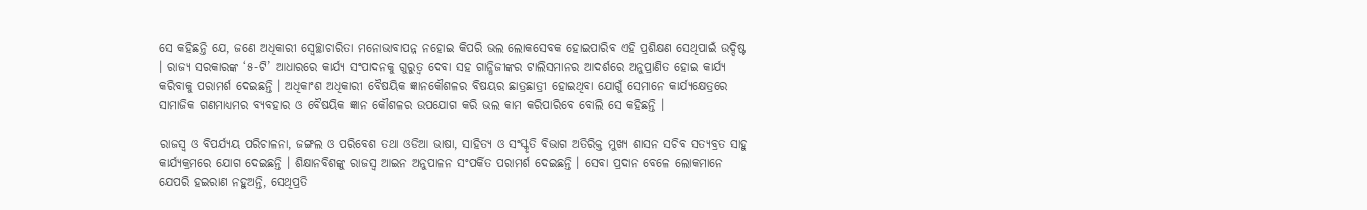ସେ କହିଛନ୍ତି ଯେ, ଜଣେ ଅଧିକାରୀ ସ୍ବେଚ୍ଛାଚାରିତା ମନୋଭାବାପନ୍ନ ନହୋଇ କିପରି ଭଲ ଲୋକସେବକ ହୋଇପାରିବ ଏହି ପ୍ରଶିକ୍ଷଣ ସେଥିପାଇଁ ଉଦ୍ଦିଷ୍ଟ । ରାଜ୍ୟ ସରକାରଙ୍କ ‘୫-ଟି’ ଆଧାରରେ କାର୍ଯ୍ୟ ସଂପାଦନକୁ ଗୁରୁତ୍ବ ଦେବା ସହ ଗାନ୍ଧିଜୀଙ୍କର ଟାଲିସମାନର ଆଦର୍ଶରେ ଅନୁପ୍ରାଣିତ ହୋଇ କାର୍ଯ୍ୟ କରିବାକୁ ପରାମର୍ଶ ଦେଇଛନ୍ତି । ଅଧିକାଂଶ ଅଧିକାରୀ ବୈଷୟିକ ଜ୍ଞାନକୌଶଳର ବିଷୟର ଛାତ୍ରଛାତ୍ରୀ ହୋଇଥିବା ଯୋଗୁଁ ସେମାନେ କାର୍ଯ୍ୟକ୍ଷେତ୍ରରେ ସାମାଜିକ ଗଣମାଧ୍ୟମର ବ୍ୟବହାର ଓ ବୈଷୟିକ ଜ୍ଞାନ କୌଶଳର ଉପଯୋଗ କରି ଭଲ କାମ କରିପାରିବେ ବୋଲି ସେ କହିଛନ୍ତି ।

ରାଜସ୍ବ ଓ ବିପର୍ଯ୍ୟୟ ପରିଚାଳନା, ଜଙ୍ଗଲ ଓ ପରିବେଶ ତଥା ଓଡିଆ ଭାଷା, ସାହିତ୍ୟ ଓ ସଂସ୍କୃତି ବିଭାଗ ଅତିରିକ୍ତ ମୁଖ୍ୟ ଶାସନ ସଚିବ ସତ୍ୟବ୍ରତ ସାହୁ କାର୍ଯ୍ୟକ୍ରମରେ ଯୋଗ ଦେଇଛନ୍ତି । ଶିକ୍ଷାନବିଶଙ୍କୁ ରାଜସ୍ବ ଆଇନ ଅନୁପାଳନ ସଂପର୍କିତ ପରାମର୍ଶ ଦେଇଛନ୍ତି । ସେବା ପ୍ରଦାନ ବେଳେ ଲୋକମାନେ ଯେପରି ହଇରାଣ ନହୁଅନ୍ତି, ସେଥିପ୍ରତି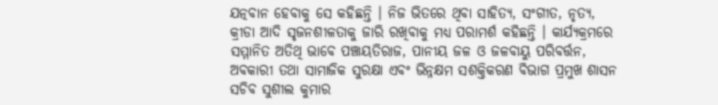ଯତ୍ନବାନ ହେବାକୁ ସେ କହିଛନ୍ତି । ନିଜ ଭିତରେ ଥିବା ସାହିତ୍ୟ, ସଂଗୀତ, ନୃତ୍ୟ, କ୍ରୀଡା ଆଦି ସୃଜନଶୀଳତାକୁ ଜାରି ରଖିବାକୁ ମଧ୍ୟ ପରାମର୍ଶ କହିଛନ୍ତି । କାର୍ଯ୍ୟକ୍ରମରେ ସମ୍ମାନିତ ଅତିଥି ଭାବେ ପଞ୍ଚାୟତିରାଜ, ପାନୀୟ ଜଳ ଓ ଜଳବାୟୁ ପରିବର୍ତ୍ତନ, ଅବକାରୀ ତଥା ସାମାଜିକ ସୁରକ୍ଷା ଏବଂ ଭିନ୍ନକ୍ଷମ ସଶକ୍ତିକରଣ ବିଭାଗ ପ୍ରମୁଖ ଶାସନ ସଚିବ ସୁଶୀଲ କୁମାର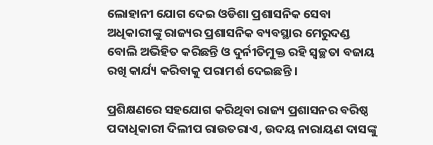ଲୋହାନୀ ଯୋଗ ଦେଇ ଓଡିଶା ପ୍ରଶାସନିକ ସେବା ଅଧିକାରୀଙ୍କୁ ରାଜ୍ୟର ପ୍ରଶାସନିକ ବ୍ୟବସ୍ଥାର ମେରୁଦଣ୍ଡ ବୋଲି ଅଭିହିତ କରିଛନ୍ତି ଓ ଦୁର୍ନୀତିମୁକ୍ତ ରହି ସ୍ବଚ୍ଛତା ବଜାୟ ରଖି କାର୍ଯ୍ୟ କରିବାକୁ ପରାମର୍ଶ ଦେଇଛନ୍ତି ।

ପ୍ରଶିକ୍ଷଣରେ ସହଯୋଗ କରିଥିବା ରାଜ୍ୟ ପ୍ରଶାସନର ବରିଷ୍ଠ ପଦାଧିକାରୀ ଦିଲୀପ ରାଉତରାଏ, ଉଦୟ ନାରାୟଣ ଦାସଙ୍କୁ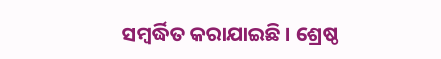ସମ୍ବର୍ଦ୍ଧିତ କରାଯାଇଛି । ଶ୍ରେଷ୍ଠ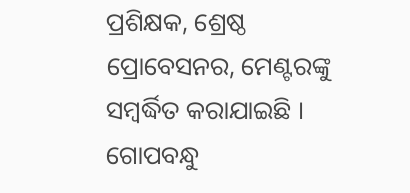ପ୍ରଶିକ୍ଷକ, ଶ୍ରେଷ୍ଠ ପ୍ରୋବେସନର, ମେଣ୍ଟରଙ୍କୁ ସମ୍ବର୍ଦ୍ଧିତ କରାଯାଇଛି । ଗୋପବନ୍ଧୁ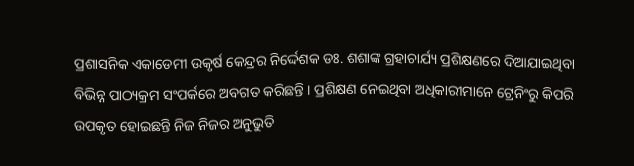ପ୍ରଶାସନିକ ଏକାଡେମୀ ଉକୃର୍ଷ କେନ୍ଦ୍ରର ନିର୍ଦ୍ଦେଶକ ଡଃ. ଶଶାଙ୍କ ଗ୍ରହାଚାର୍ଯ୍ୟ ପ୍ରଶିକ୍ଷଣରେ ଦିଆଯାଇଥିବା ବିଭିନ୍ନ ପାଠ୍ୟକ୍ରମ ସଂପର୍କରେ ଅବଗତ କରିଛନ୍ତି । ପ୍ରଶିକ୍ଷଣ ନେଇଥିବା ଅଧିକାରୀମାନେ ଟ୍ରେନିଂରୁ କିପରି ଉପକୃତ ହୋଇଛନ୍ତି ନିଜ ନିଜର ଅନୁଭୁତି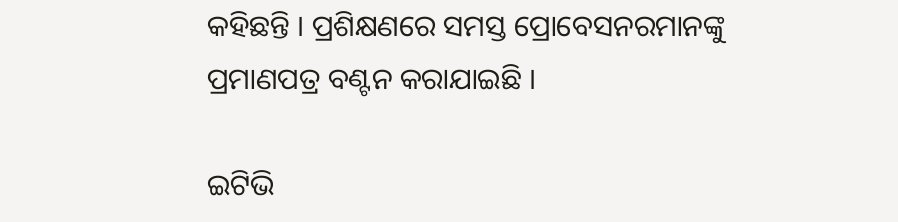କହିଛନ୍ତି । ପ୍ରଶିକ୍ଷଣରେ ସମସ୍ତ ପ୍ରୋବେସନରମାନଙ୍କୁ ପ୍ରମାଣପତ୍ର ବଣ୍ଟନ କରାଯାଇଛି ।

ଇଟିଭି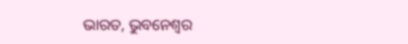ଭାରତ, ଭୁବନେଶ୍ବର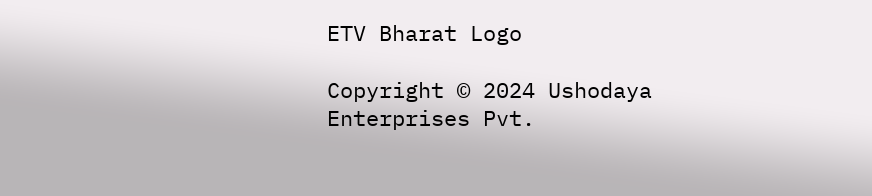ETV Bharat Logo

Copyright © 2024 Ushodaya Enterprises Pvt.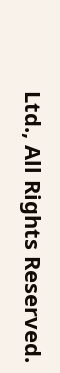Ltd., All Rights Reserved.